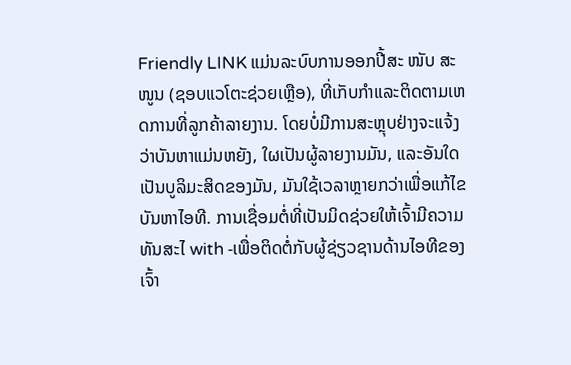Friendly LINK ແມ່ນລະບົບການອອກປີ້ສະ ໜັບ ສະ ໜູນ (ຊອບແວໂຕະຊ່ວຍເຫຼືອ), ທີ່ເກັບກໍາແລະຕິດຕາມເຫດການທີ່ລູກຄ້າລາຍງານ. ໂດຍບໍ່ມີການສະຫຼຸບຢ່າງຈະແຈ້ງວ່າບັນຫາແມ່ນຫຍັງ, ໃຜເປັນຜູ້ລາຍງານມັນ, ແລະອັນໃດເປັນບູລິມະສິດຂອງມັນ, ມັນໃຊ້ເວລາຫຼາຍກວ່າເພື່ອແກ້ໄຂບັນຫາໄອທີ. ການເຊື່ອມຕໍ່ທີ່ເປັນມິດຊ່ວຍໃຫ້ເຈົ້າມີຄວາມທັນສະໄ with -ເພື່ອຕິດຕໍ່ກັບຜູ້ຊ່ຽວຊານດ້ານໄອທີຂອງເຈົ້າ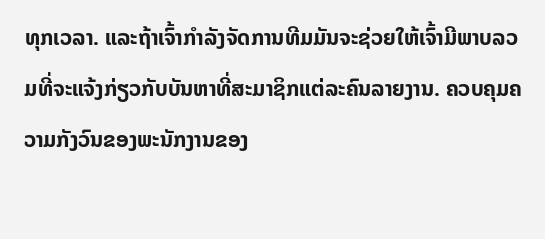ທຸກເວລາ. ແລະຖ້າເຈົ້າກໍາລັງຈັດການທີມມັນຈະຊ່ວຍໃຫ້ເຈົ້າມີພາບລວມທີ່ຈະແຈ້ງກ່ຽວກັບບັນຫາທີ່ສະມາຊິກແຕ່ລະຄົນລາຍງານ. ຄວບຄຸມຄວາມກັງວົນຂອງພະນັກງານຂອງ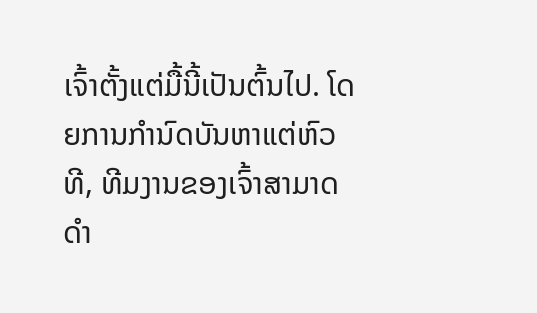ເຈົ້າຕັ້ງແຕ່ມື້ນີ້ເປັນຕົ້ນໄປ. ໂດຍການກໍານົດບັນຫາແຕ່ຫົວທີ, ທີມງານຂອງເຈົ້າສາມາດດໍາ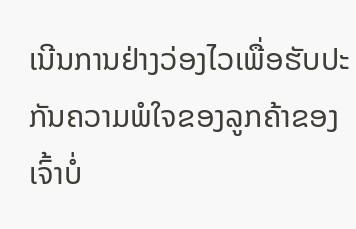ເນີນການຢ່າງວ່ອງໄວເພື່ອຮັບປະກັນຄວາມພໍໃຈຂອງລູກຄ້າຂອງເຈົ້າບໍ່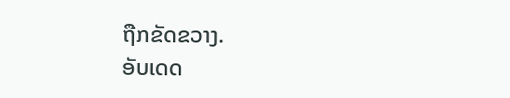ຖືກຂັດຂວາງ.
ອັບເດດ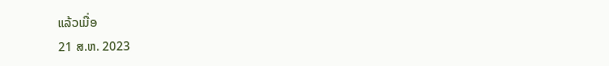ແລ້ວເມື່ອ
21 ສ.ຫ. 2023